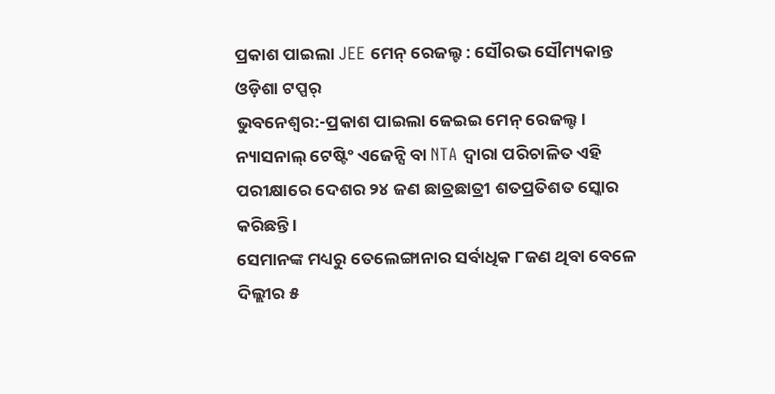ପ୍ରକାଶ ପାଇଲା JEE ମେନ୍ ରେଜଲ୍ଟ : ସୌରଭ ସୌମ୍ୟକାନ୍ତ ଓଡ଼ିଶା ଟପ୍ପର୍
ଭୁବନେଶ୍ୱର:-ପ୍ରକାଶ ପାଇଲା ଜେଇଇ ମେନ୍ ରେଜଲ୍ଟ । ନ୍ୟାସନାଲ୍ ଟେଷ୍ଟିଂ ଏଜେନ୍ସି ବା NTA ଦ୍ୱାରା ପରିଚାଳିତ ଏହି ପରୀକ୍ଷାରେ ଦେଶର ୨୪ ଜଣ ଛାତ୍ରଛାତ୍ରୀ ଶତପ୍ରତିଶତ ସ୍କୋର କରିଛନ୍ତି ।
ସେମାନଙ୍କ ମଧ୍ୟରୁ ତେଲେଙ୍ଗାନାର ସର୍ବାଧିକ ୮ଜଣ ଥିବା ବେଳେ ଦିଲ୍ଲୀର ୫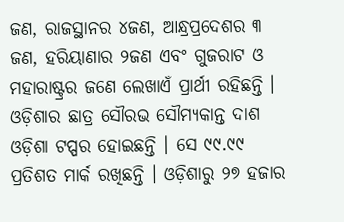ଜଣ, ରାଜସ୍ଥାନର ୪ଜଣ, ଆନ୍ଧ୍ରପ୍ରଦେଶର ୩ ଜଣ, ହରିୟାଣାର ୨ଜଣ ଏବଂ ଗୁଜରାଟ ଓ ମହାରାଷ୍ଟ୍ରର ଜଣେ ଲେଖାଏଁ ପ୍ରାର୍ଥୀ ରହିଛନ୍ତି । ଓଡ଼ିଶାର ଛାତ୍ର ସୌରଭ ସୌମ୍ୟକାନ୍ତ ଦାଶ ଓଡ଼ିଶା ଟପ୍ପର ହୋଇଛନ୍ତି । ସେ ୯୯.୯୯ ପ୍ରତିଶତ ମାର୍କ ରଖିଛନ୍ତି । ଓଡ଼ିଶାରୁ ୨୭ ହଜାର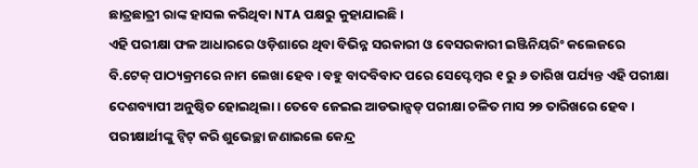ଛାତ୍ରଛାତ୍ରୀ ରାଙ୍କ ହାସଲ କରିଥିବା NTA ପକ୍ଷରୁ କୁହାଯାଇଛି ।
ଏହି ପରୀକ୍ଷା ଫଳ ଆଧାରରେ ଓଡ଼ିଶାରେ ଥିବା ବିଭିନ୍ନ ସରକାରୀ ଓ ବେସରକାରୀ ଇଞ୍ଜିନିୟରିଂ କଲେଜରେ ବି.ଟେକ୍ ପାଠ୍ୟକ୍ରମରେ ନାମ ଲେଖା ହେବ । ବହୁ ବାଦବିବାଦ ପରେ ସେପ୍ଟେମ୍ବର ୧ ରୁ ୬ ତାରିଖ ପର୍ଯ୍ୟନ୍ତ ଏହି ପରୀକ୍ଷା ଦେଶବ୍ୟାପୀ ଅନୁଷ୍ଠିତ ହୋଇଥିଲା । ତେବେ ଜେଇଇ ଆଡଭାନ୍ସଡ୍ ପରୀକ୍ଷା ଚଳିତ ମାସ ୨୭ ତାରିଖରେ ହେବ । ପରୀକ୍ଷାର୍ଥୀଙ୍କୁ ଟ୍ବିଟ୍ କରି ଶୁଭେଚ୍ଛା ଜଣାଇଲେ କେନ୍ଦ୍ର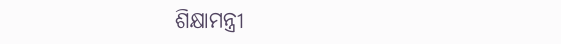ଶିକ୍ଷାମନ୍ତ୍ରୀ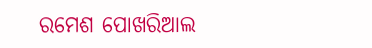ରମେଶ ପୋଖରିଆଲ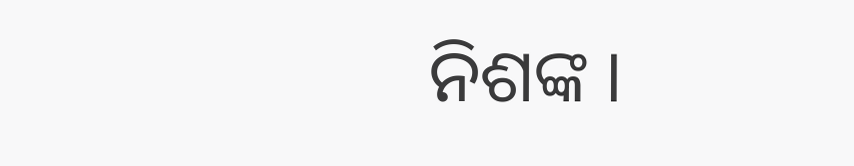ନିଶଙ୍କ ।